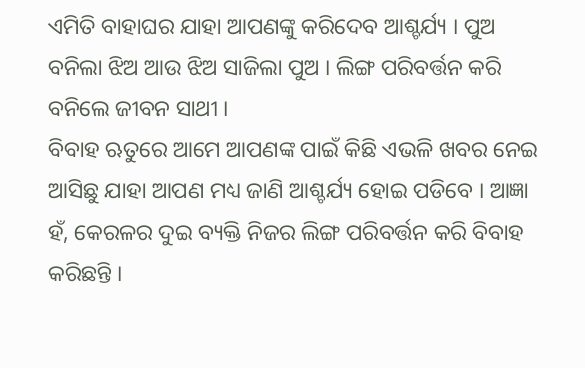ଏମିତି ବାହାଘର ଯାହା ଆପଣଙ୍କୁ କରିଦେବ ଆଶ୍ଚର୍ଯ୍ୟ । ପୁଅ ବନିଲା ଝିଅ ଆଉ ଝିଅ ସାଜିଲା ପୁଅ । ଲିଙ୍ଗ ପରିବର୍ତ୍ତନ କରି ବନିଲେ ଜୀବନ ସାଥୀ ।
ବିବାହ ଋତୁରେ ଆମେ ଆପଣଙ୍କ ପାଇଁ କିଛି ଏଭଳି ଖବର ନେଇ ଆସିଛୁ ଯାହା ଆପଣ ମଧ୍ୟ ଜାଣି ଆଶ୍ଚର୍ଯ୍ୟ ହୋଇ ପଡିବେ । ଆଜ୍ଞା ହଁ, କେରଳର ଦୁଇ ବ୍ୟକ୍ତି ନିଜର ଲିଙ୍ଗ ପରିବର୍ତ୍ତନ କରି ବିବାହ କରିଛନ୍ତି ।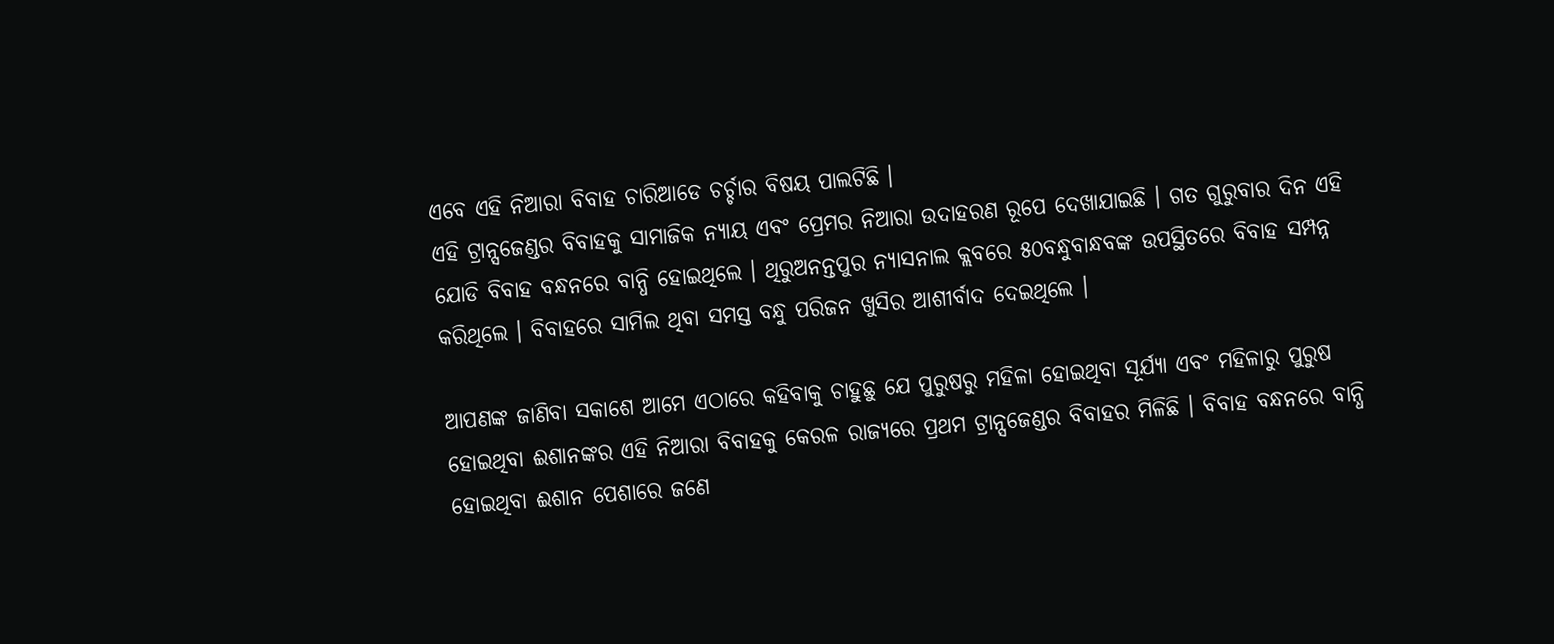ଏବେ ଏହି ନିଆରା ବିବାହ ଚାରିଆଡେ ଚର୍ଚ୍ଚାର ବିଷୟ ପାଲଟିଛି ।
ଏହି ଟ୍ରାନ୍ସଜେଣ୍ଡର ବିବାହକୁ ସାମାଜିକ ନ୍ୟାୟ ଏବଂ ପ୍ରେମର ନିଆରା ଉଦାହରଣ ରୂପେ ଦେଖାଯାଇଛି । ଗତ ଗୁରୁବାର ଦିନ ଏହି ଯୋଡି ବିବାହ ବନ୍ଧନରେ ବାନ୍ଧି ହୋଇଥିଲେ । ଥିରୁଅନନ୍ତପୁର ନ୍ୟାସନାଲ କ୍ଲବରେ ୫୦ବନ୍ଧୁବାନ୍ଧବଙ୍କ ଉପସ୍ଥିତରେ ବିବାହ ସମ୍ପନ୍ନ କରିଥିଲେ । ବିବାହରେ ସାମିଲ ଥିବା ସମସ୍ତ ବନ୍ଧୁ ପରିଜନ ଖୁସିର ଆଶୀର୍ବାଦ ଦେଇଥିଲେ ।

ଆପଣଙ୍କ ଜାଣିବା ସକାଶେ ଆମେ ଏଠାରେ କହିବାକୁ ଚାହୁଛୁ ଯେ ପୁରୁଷରୁ ମହିଳା ହୋଇଥିବା ସୂର୍ଯ୍ୟା ଏବଂ ମହିଳାରୁ ପୁରୁଷ ହୋଇଥିବା ଈଶାନଙ୍କର ଏହି ନିଆରା ବିବାହକୁ କେରଳ ରାଜ୍ୟରେ ପ୍ରଥମ ଟ୍ରାନ୍ସଜେଣ୍ଡର ବିବାହର ମିଳିଛି । ବିବାହ ବନ୍ଧନରେ ବାନ୍ଧି ହୋଇଥିବା ଈଶାନ ପେଶାରେ ଜଣେ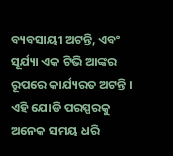ବ୍ୟବସାୟୀ ଅଟନ୍ତି, ଏବଂ ସୂର୍ଯ୍ୟା ଏକ ଟିଭି ଆଙ୍କର ରୂପରେ କାର୍ଯ୍ୟରତ ଅଟନ୍ତି । ଏହି ଯୋଡି ପରସ୍ପରକୁ ଅନେକ ସମୟ ଧରି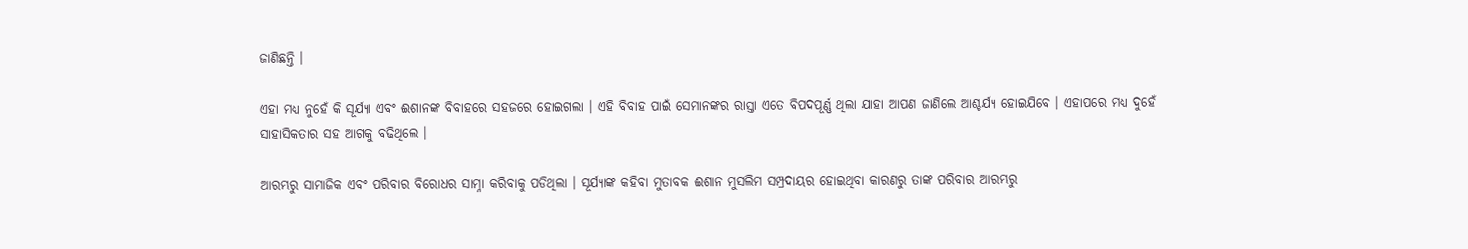ଜାଣିଛନ୍ତି ।

ଏହା ମଧ୍ୟ ନୁହେଁ କି ସୂର୍ଯ୍ୟା ଏବଂ ଈଶାନଙ୍କ ବିବାହରେ ସହଜରେ ହୋଇଗଲା । ଏହି ବିବାହ ପାଇଁ ସେମାନଙ୍କର ରାସ୍ତା ଏତେ ବିପଦପୂର୍ଣ୍ଣ ଥିଲା ଯାହା ଆପଣ ଜାଣିଲେ ଆଶ୍ଚର୍ଯ୍ୟ ହୋଇଯିବେ । ଏହାପରେ ମଧ୍ୟ ଦୁହେଁ ସାହାସିକତାର ସହ ଆଗକୁ ବଢିଥିଲେ ।

ଆରମ୍ଭରୁ ସାମାଜିକ ଏବଂ ପରିବାର ବିରୋଧର ସାମ୍ନା କରିବାକୁ ପଡିଥିଲା । ସୂର୍ଯ୍ୟାଙ୍କ କହିବା ମୁତାବକ ଈଶାନ ମୁସଲିମ ସମ୍ପ୍ରଦାୟର ହୋଇଥିବା କାରଣରୁ ତାଙ୍କ ପରିବାର ଆରମ୍ଭରୁ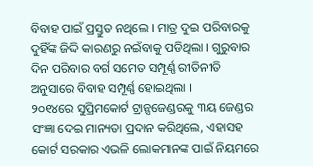ବିବାହ ପାଇଁ ପ୍ରସ୍ତୁତ ନଥିଲେ । ମାତ୍ର ଦୁଇ ପରିବାରକୁ ଦୁହିଁଙ୍କ ଜିଦ୍ଦି କାରଣରୁ ନଇଁବାକୁ ପଡିଥିଲା । ଗୁରୁବାର ଦିନ ପରିବାର ବର୍ଗ ସମେତ ସମ୍ପୂର୍ଣ୍ଣ ରୀତିନୀତି ଅନୁସାରେ ବିବାହ ସମ୍ପୂର୍ଣ୍ଣ ହୋଇଥିଲା ।
୨୦୧୪ରେ ସୁପ୍ରିମକୋର୍ଟ ଟ୍ରାନ୍ସଜେଣ୍ଡରକୁ ୩ୟ ଜେଣ୍ଡର ସଂଜ୍ଞା ଦେଇ ମାନ୍ୟତା ପ୍ରଦାନ କରିଥିଲେ, ଏହାସହ କୋର୍ଟ ସରକାର ଏଭଳି ଲୋକମାନଙ୍କ ପାଇଁ ନିୟମରେ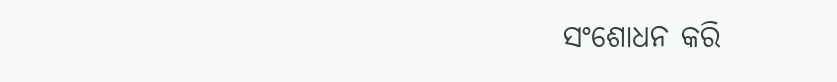ସଂଶୋଧନ କରି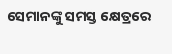ସେମାନଙ୍କୁ ସମସ୍ତ କ୍ଷେତ୍ରରେ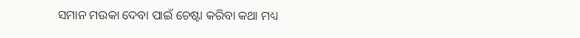ସମାନ ମଉକା ଦେବା ପାଇଁ ଚେଷ୍ଟା କରିବା କଥା ମଧ୍ୟ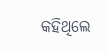କହିଥିଲେ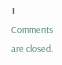।
Comments are closed.